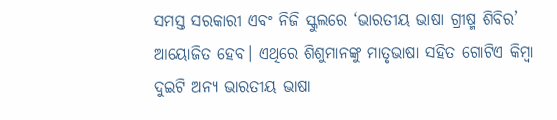ସମସ୍ତ ସରକାରୀ ଏବଂ ନିଜି ସ୍କୁଲରେ ‘ଭାରତୀୟ ଭାଷା ଗ୍ରୀଷ୍ମ ଶିବିର’ ଆୟୋଜିତ ହେବ। ଏଥିରେ ଶିଶୁମାନଙ୍କୁ ମାତୃଭାଷା ସହିତ ଗୋଟିଏ କିମ୍ବା ଦୁଇଟି ଅନ୍ୟ ଭାରତୀୟ ଭାଷା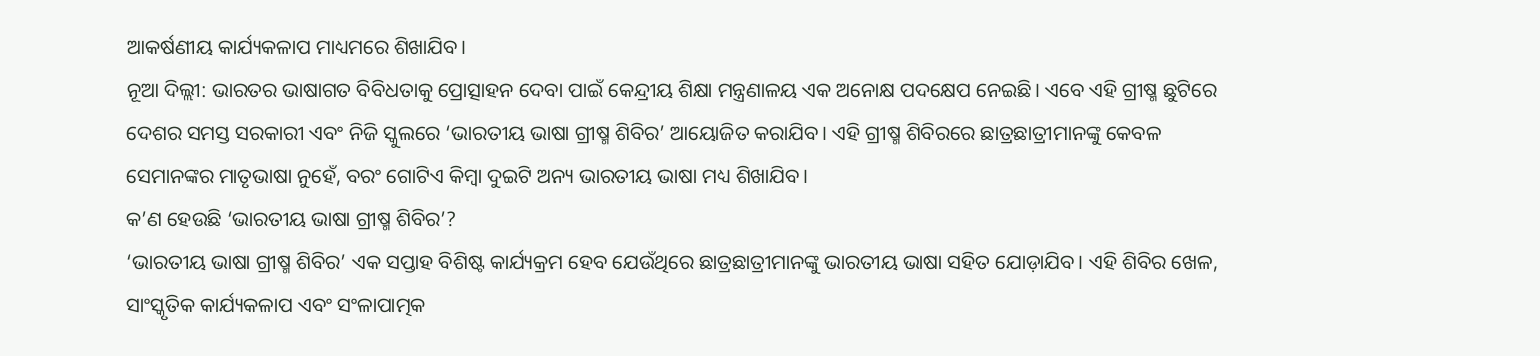ଆକର୍ଷଣୀୟ କାର୍ଯ୍ୟକଳାପ ମାଧ୍ୟମରେ ଶିଖାଯିବ।
ନୂଆ ଦିଲ୍ଲୀ: ଭାରତର ଭାଷାଗତ ବିବିଧତାକୁ ପ୍ରୋତ୍ସାହନ ଦେବା ପାଇଁ କେନ୍ଦ୍ରୀୟ ଶିକ୍ଷା ମନ୍ତ୍ରଣାଳୟ ଏକ ଅନୋକ୍ଷ ପଦକ୍ଷେପ ନେଇଛି। ଏବେ ଏହି ଗ୍ରୀଷ୍ମ ଛୁଟିରେ ଦେଶର ସମସ୍ତ ସରକାରୀ ଏବଂ ନିଜି ସ୍କୁଲରେ ‘ଭାରତୀୟ ଭାଷା ଗ୍ରୀଷ୍ମ ଶିବିର’ ଆୟୋଜିତ କରାଯିବ। ଏହି ଗ୍ରୀଷ୍ମ ଶିବିରରେ ଛାତ୍ରଛାତ୍ରୀମାନଙ୍କୁ କେବଳ ସେମାନଙ୍କର ମାତୃଭାଷା ନୁହେଁ, ବରଂ ଗୋଟିଏ କିମ୍ବା ଦୁଇଟି ଅନ୍ୟ ଭାରତୀୟ ଭାଷା ମଧ୍ୟ ଶିଖାଯିବ।
କ’ଣ ହେଉଛି ‘ଭାରତୀୟ ଭାଷା ଗ୍ରୀଷ୍ମ ଶିବିର’?
‘ଭାରତୀୟ ଭାଷା ଗ୍ରୀଷ୍ମ ଶିବିର’ ଏକ ସପ୍ତାହ ବିଶିଷ୍ଟ କାର୍ଯ୍ୟକ୍ରମ ହେବ ଯେଉଁଥିରେ ଛାତ୍ରଛାତ୍ରୀମାନଙ୍କୁ ଭାରତୀୟ ଭାଷା ସହିତ ଯୋଡ଼ାଯିବ। ଏହି ଶିବିର ଖେଳ, ସାଂସ୍କୃତିକ କାର୍ଯ୍ୟକଳାପ ଏବଂ ସଂଳାପାତ୍ମକ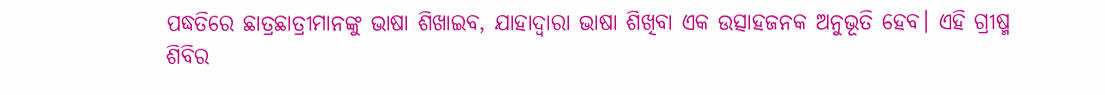ପଦ୍ଧତିରେ ଛାତ୍ରଛାତ୍ରୀମାନଙ୍କୁ ଭାଷା ଶିଖାଇବ, ଯାହାଦ୍ୱାରା ଭାଷା ଶିଖିବା ଏକ ଉତ୍ସାହଜନକ ଅନୁଭୂତି ହେବ। ଏହି ଗ୍ରୀଷ୍ମ ଶିବିର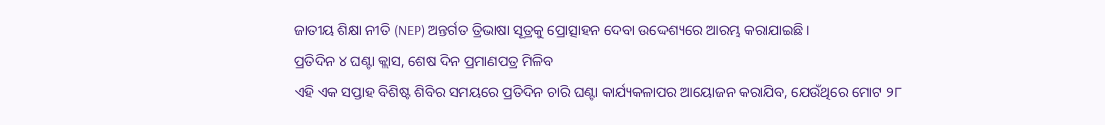ଜାତୀୟ ଶିକ୍ଷା ନୀତି (NEP) ଅନ୍ତର୍ଗତ ତ୍ରିଭାଷା ସୂତ୍ରକୁ ପ୍ରୋତ୍ସାହନ ଦେବା ଉଦ୍ଦେଶ୍ୟରେ ଆରମ୍ଭ କରାଯାଇଛି।
ପ୍ରତିଦିନ ୪ ଘଣ୍ଟା କ୍ଲାସ, ଶେଷ ଦିନ ପ୍ରମାଣପତ୍ର ମିଳିବ
ଏହି ଏକ ସପ୍ତାହ ବିଶିଷ୍ଟ ଶିବିର ସମୟରେ ପ୍ରତିଦିନ ଚାରି ଘଣ୍ଟା କାର୍ଯ୍ୟକଳାପର ଆୟୋଜନ କରାଯିବ, ଯେଉଁଥିରେ ମୋଟ ୨୮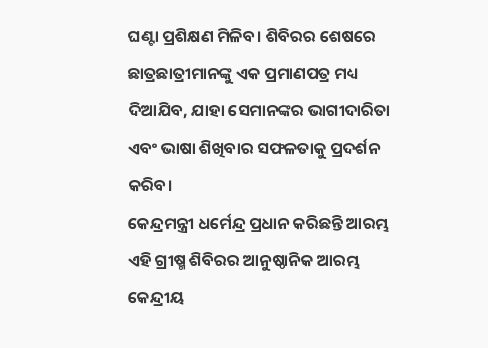ଘଣ୍ଟା ପ୍ରଶିକ୍ଷଣ ମିଳିବ। ଶିବିରର ଶେଷରେ ଛାତ୍ରଛାତ୍ରୀମାନଙ୍କୁ ଏକ ପ୍ରମାଣପତ୍ର ମଧ୍ୟ ଦିଆଯିବ, ଯାହା ସେମାନଙ୍କର ଭାଗୀଦାରିତା ଏବଂ ଭାଷା ଶିଖିବାର ସଫଳତାକୁ ପ୍ରଦର୍ଶନ କରିବ।
କେନ୍ଦ୍ରମନ୍ତ୍ରୀ ଧର୍ମେନ୍ଦ୍ର ପ୍ରଧାନ କରିଛନ୍ତି ଆରମ୍ଭ
ଏହି ଗ୍ରୀଷ୍ମ ଶିବିରର ଆନୁଷ୍ଠାନିକ ଆରମ୍ଭ କେନ୍ଦ୍ରୀୟ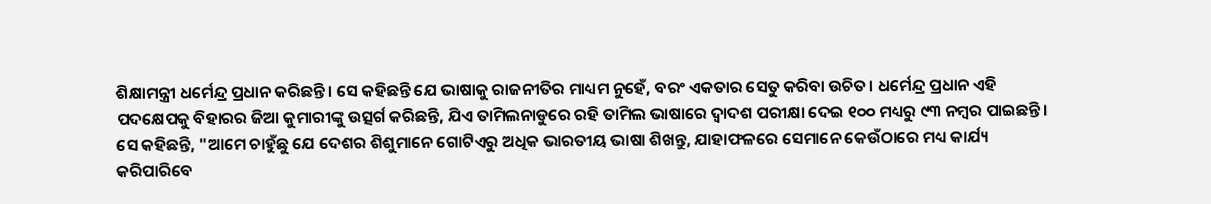ଶିକ୍ଷାମନ୍ତ୍ରୀ ଧର୍ମେନ୍ଦ୍ର ପ୍ରଧାନ କରିଛନ୍ତି। ସେ କହିଛନ୍ତି ଯେ ଭାଷାକୁ ରାଜନୀତିର ମାଧ୍ୟମ ନୁହେଁ, ବରଂ ଏକତାର ସେତୁ କରିବା ଉଚିତ। ଧର୍ମେନ୍ଦ୍ର ପ୍ରଧାନ ଏହି ପଦକ୍ଷେପକୁ ବିହାରର ଜିଆ କୁମାରୀଙ୍କୁ ଉତ୍ସର୍ଗ କରିଛନ୍ତି, ଯିଏ ତାମିଲନାଡୁରେ ରହି ତାମିଲ ଭାଷାରେ ଦ୍ୱାଦଶ ପରୀକ୍ଷା ଦେଇ ୧୦୦ ମଧ୍ୟରୁ ୯୩ ନମ୍ବର ପାଇଛନ୍ତି। ସେ କହିଛନ୍ତି, "ଆମେ ଚାହୁଁଛୁ ଯେ ଦେଶର ଶିଶୁମାନେ ଗୋଟିଏରୁ ଅଧିକ ଭାରତୀୟ ଭାଷା ଶିଖନ୍ତୁ, ଯାହାଫଳରେ ସେମାନେ କେଉଁଠାରେ ମଧ୍ୟ କାର୍ଯ୍ୟ କରିପାରିବେ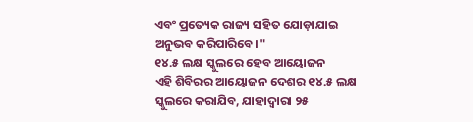ଏବଂ ପ୍ରତ୍ୟେକ ରାଜ୍ୟ ସହିତ ଯୋଡ଼ାଯାଇ ଅନୁଭବ କରିପାରିବେ।"
୧୪.୫ ଲକ୍ଷ ସ୍କୁଲରେ ହେବ ଆୟୋଜନ
ଏହି ଶିବିରର ଆୟୋଜନ ଦେଶର ୧୪.୫ ଲକ୍ଷ ସ୍କୁଲରେ କରାଯିବ, ଯାହାଦ୍ୱାରା ୨୫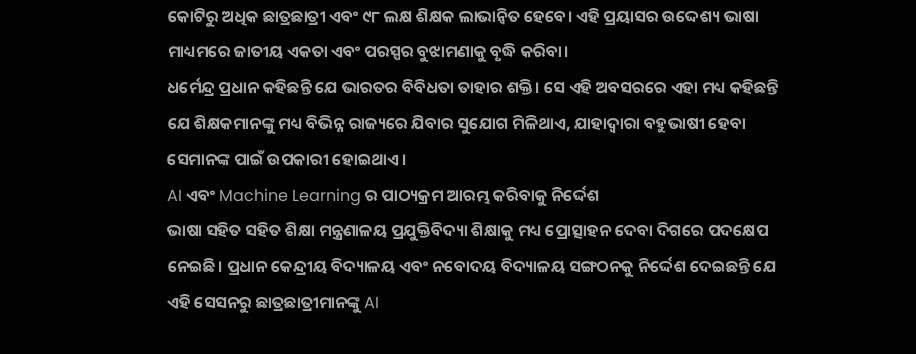କୋଟିରୁ ଅଧିକ ଛାତ୍ରଛାତ୍ରୀ ଏବଂ ୯୮ ଲକ୍ଷ ଶିକ୍ଷକ ଲାଭାନ୍ୱିତ ହେବେ। ଏହି ପ୍ରୟାସର ଉଦ୍ଦେଶ୍ୟ ଭାଷା ମାଧ୍ୟମରେ ଜାତୀୟ ଏକତା ଏବଂ ପରସ୍ପର ବୁଝାମଣାକୁ ବୃଦ୍ଧି କରିବା।
ଧର୍ମେନ୍ଦ୍ର ପ୍ରଧାନ କହିଛନ୍ତି ଯେ ଭାରତର ବିବିଧତା ତାହାର ଶକ୍ତି। ସେ ଏହି ଅବସରରେ ଏହା ମଧ୍ୟ କହିଛନ୍ତି ଯେ ଶିକ୍ଷକମାନଙ୍କୁ ମଧ୍ୟ ବିଭିନ୍ନ ରାଜ୍ୟରେ ଯିବାର ସୁଯୋଗ ମିଳିଥାଏ, ଯାହାଦ୍ୱାରା ବହୁଭାଷୀ ହେବା ସେମାନଙ୍କ ପାଇଁ ଉପକାରୀ ହୋଇଥାଏ।
AI ଏବଂ Machine Learning ର ପାଠ୍ୟକ୍ରମ ଆରମ୍ଭ କରିବାକୁ ନିର୍ଦ୍ଦେଶ
ଭାଷା ସହିତ ସହିତ ଶିକ୍ଷା ମନ୍ତ୍ରଣାଳୟ ପ୍ରଯୁକ୍ତିବିଦ୍ୟା ଶିକ୍ଷାକୁ ମଧ୍ୟ ପ୍ରୋତ୍ସାହନ ଦେବା ଦିଗରେ ପଦକ୍ଷେପ ନେଇଛି। ପ୍ରଧାନ କେନ୍ଦ୍ରୀୟ ବିଦ୍ୟାଳୟ ଏବଂ ନବୋଦୟ ବିଦ୍ୟାଳୟ ସଙ୍ଗଠନକୁ ନିର୍ଦ୍ଦେଶ ଦେଇଛନ୍ତି ଯେ ଏହି ସେସନରୁ ଛାତ୍ରଛାତ୍ରୀମାନଙ୍କୁ AI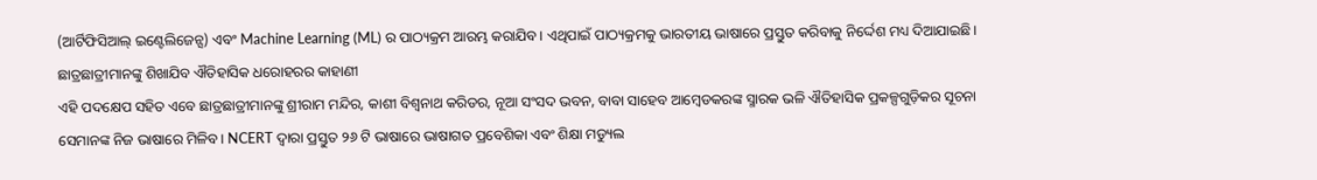(ଆର୍ଟିଫିସିଆଲ୍ ଇଣ୍ଟେଲିଜେନ୍ସ) ଏବଂ Machine Learning (ML) ର ପାଠ୍ୟକ୍ରମ ଆରମ୍ଭ କରାଯିବ। ଏଥିପାଇଁ ପାଠ୍ୟକ୍ରମକୁ ଭାରତୀୟ ଭାଷାରେ ପ୍ରସ୍ତୁତ କରିବାକୁ ନିର୍ଦ୍ଦେଶ ମଧ୍ୟ ଦିଆଯାଇଛି।
ଛାତ୍ରଛାତ୍ରୀମାନଙ୍କୁ ଶିଖାଯିବ ଐତିହାସିକ ଧରୋହରର କାହାଣୀ
ଏହି ପଦକ୍ଷେପ ସହିତ ଏବେ ଛାତ୍ରଛାତ୍ରୀମାନଙ୍କୁ ଶ୍ରୀରାମ ମନ୍ଦିର, କାଶୀ ବିଶ୍ୱନାଥ କରିଡର, ନୂଆ ସଂସଦ ଭବନ, ବାବା ସାହେବ ଆମ୍ବେଡକରଙ୍କ ସ୍ମାରକ ଭଳି ଐତିହାସିକ ପ୍ରକଳ୍ପଗୁଡ଼ିକର ସୂଚନା ସେମାନଙ୍କ ନିଜ ଭାଷାରେ ମିଳିବ। NCERT ଦ୍ୱାରା ପ୍ରସ୍ତୁତ ୨୬ ଟି ଭାଷାରେ ଭାଷାଗତ ପ୍ରବେଶିକା ଏବଂ ଶିକ୍ଷା ମଡ୍ୟୁଲ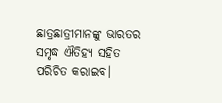ଛାତ୍ରଛାତ୍ରୀମାନଙ୍କୁ ଭାରତର ସମୃଦ୍ଧ ଐତିହ୍ୟ ସହିତ ପରିଚିତ କରାଇବ।